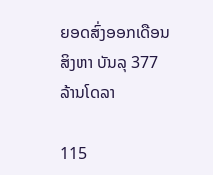ຍອດສົ່ງອອກເດືອນສິງຫາ ບັນລຸ 377 ລ້ານໂດລາ

115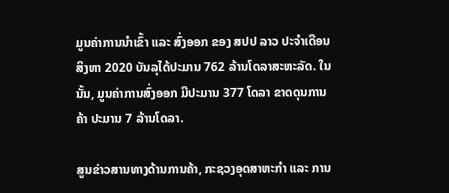ມູນຄ່າການນໍາເຂົ້າ ແລະ ສົ່ງອອກ ຂອງ ສປປ ລາວ ປະຈໍາເດືອນສິງຫາ 2020 ບັນລຸໄດ້ປະມານ 762 ລ້ານໂດລາສະຫະລັດ. ໃນນັ້ນ, ມູນຄ່າການສົ່ງອອກ ມີປະມານ 377 ໂດລາ ຂາດດຸນການຄ້າ ປະມານ 7 ລ້ານໂດລາ.

ສູນຂ່າວສານທາງດ້ານການຄ້າ, ກະຊວງອຸດສາຫະກຳ ແລະ ການ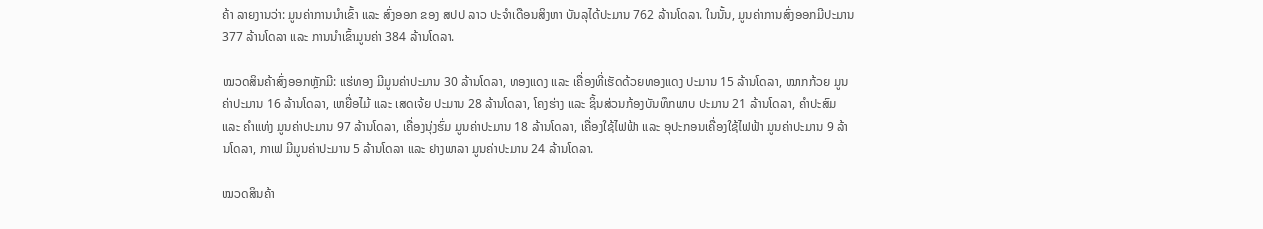ຄ້າ ລາຍງານວ່າ: ມູນຄ່າການນໍາເຂົ້າ ແລະ ສົ່ງອອກ ຂອງ ສປປ ລາວ ປະຈໍາເດືອນສິງຫາ ບັນລຸໄດ້ປະມານ 762 ລ້ານໂດລາ. ໃນນັ້ນ, ມູນຄ່າການສົ່ງອອກມີປະມານ 377 ລ້ານໂດລາ ແລະ ການນຳເຂົ້າມູນຄ່າ 384 ລ້ານໂດລາ.

ໝວດສິນຄ້າສົ່ງອອກຫຼັກມີ: ແຮ່ທອງ ມີມູນຄ່າປະມານ 30 ລ້ານໂດລາ, ທອງແດງ ແລະ ເຄື່ອງທີ່ເຮັດດ້ວຍທອງແດງ ປະມານ 15 ລ້ານໂດລາ, ໝາກກ້ວຍ ມູນຄ່າປະມານ 16 ລ້ານໂດລາ, ເຫຍື່ອໄມ້ ແລະ ເສດເຈ້ຍ ປະມານ 28 ລ້ານໂດລາ, ໂຄງຮ່າງ ແລະ ຊິ້ນສ່ວນກ້ອງບັນທຶກພາບ ປະມານ 21 ລ້ານໂດລາ, ຄຳປະສົມ ແລະ ຄຳແທ່ງ ມູນຄ່າປະມານ 97 ລ້ານໂດລາ, ເຄື່ອງນຸ່ງຮົ່ມ ມູນຄ່າປະມານ 18 ລ້ານໂດລາ, ເຄື່ອງໃຊ້ໄຟຟ້າ ແລະ ອຸປະກອນເຄື່ອງໃຊ້ໄຟຟ້າ ມູນຄ່າປະມານ 9 ລ້ານໂດລາ, ກາເຟ ມີມູນຄ່າປະມານ 5 ລ້ານໂດລາ ແລະ ຢາງພາລາ ມູນຄ່າປະມານ 24 ລ້ານໂດລາ.

ໝວດສິນຄ້າ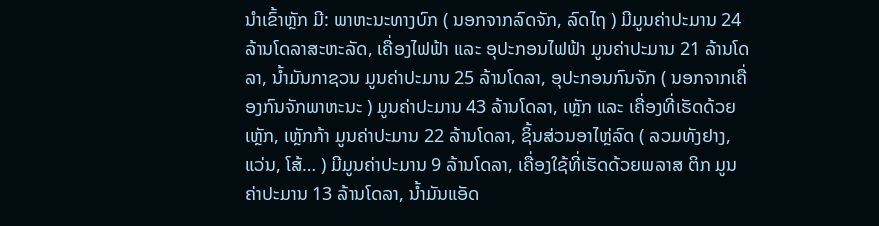ນໍາເຂົ້າຫຼັກ ມີ: ພາຫະນະທາງບົກ ( ນອກຈາກລົດຈັກ, ລົດໄຖ ) ມີມູນຄ່າປະມານ 24 ລ້ານໂດລາສະຫະລັດ, ເຄື່ອງໄຟຟ້າ ແລະ ອຸປະກອນໄຟຟ້າ ມູນຄ່າປະມານ 21 ລ້ານໂດລາ, ນ້ຳມັນກາຊວນ ມູນຄ່າປະມານ 25 ລ້ານໂດລາ, ອຸປະກອນກົນຈັກ ( ນອກຈາກເຄື່ອງກົນຈັກພາຫະນະ ) ມູນຄ່າປະມານ 43 ລ້ານໂດລາ, ເຫຼັກ ແລະ ເຄື່ອງທີ່ເຮັດດ້ວຍເຫຼັກ, ເຫຼັກກ້າ ມູນຄ່າປະມານ 22 ລ້ານໂດລາ, ຊິ້ນສ່ວນອາໄຫຼ່ລົດ ( ລວມທັງຢາງ, ແວ່ນ, ໂສ້… ) ມີມູນຄ່າປະມານ 9 ລ້ານໂດລາ, ເຄື່ອງໃຊ້ທີ່ເຮັດດ້ວຍພລາສ ຕິກ ມູນຄ່າປະມານ 13 ລ້ານໂດລາ, ນ້ຳມັນແອັດ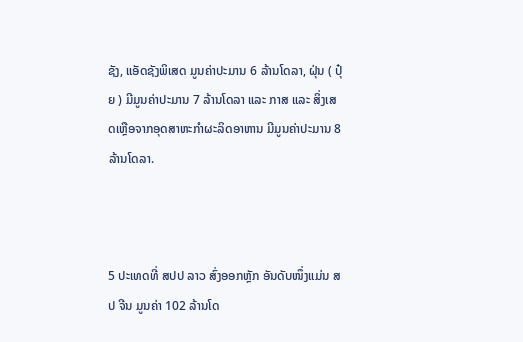ຊັງ, ແອັດຊັງພິເສດ ມູນຄ່າປະມານ 6 ລ້ານໂດລາ, ຝຸ່ນ ( ປຸ໋ຍ ) ມີມູນຄ່າປະມານ 7 ລ້ານໂດລາ ແລະ ກາສ ແລະ ສິ່ງເສດເຫຼືອຈາກອຸດສາຫະກຳຜະລິດອາຫານ ມີມູນຄ່າປະມານ 8 ລ້ານໂດລາ.



5 ປະເທດທີ່ ສປປ ລາວ ສົ່ງອອກຫຼັກ ອັນດັບໜຶ່ງແມ່ນ ສປ ຈີນ ມູນຄ່າ 102 ລ້ານໂດ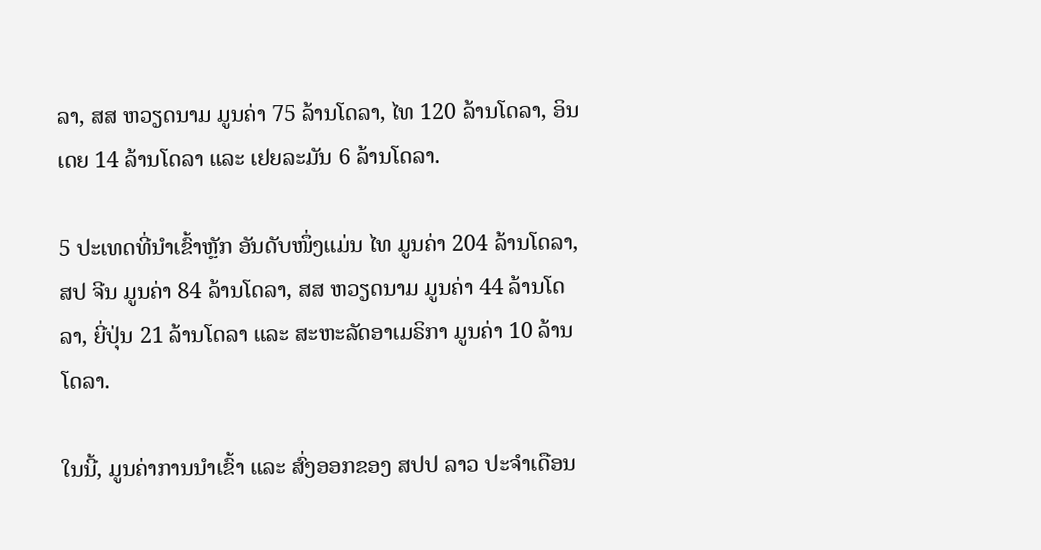ລາ, ສສ ຫວຽດນາມ ມູນຄ່າ 75 ລ້ານໂດລາ, ໄທ 120 ລ້ານໂດລາ, ອິນເດຍ 14 ລ້ານໂດລາ ແລະ ເຢຍລະມັນ 6 ລ້ານໂດລາ.

5 ປະເທດທີ່ນໍາເຂົ້າຫຼັກ ອັນດັບໜຶ່ງແມ່ນ ໄທ ມູນຄ່າ 204 ລ້ານໂດລາ, ສປ ຈີນ ມູນຄ່າ 84 ລ້ານໂດລາ, ສສ ຫວຽດນາມ ມູນຄ່າ 44 ລ້ານໂດລາ, ຍີ່ປຸ່ນ 21 ລ້ານໂດລາ ແລະ ສະຫະລັດອາເມຣິກາ ມູນຄ່າ 10 ລ້ານໂດລາ.

ໃນນີ້, ມູນຄ່າການນໍາເຂົ້າ ແລະ ສົ່ງອອກຂອງ ສປປ ລາວ ປະຈໍາເດືອນ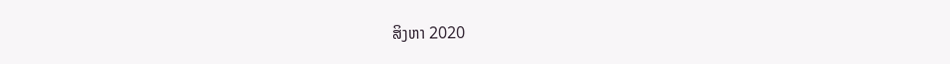ສິງຫາ 2020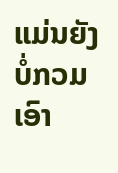ແມ່ນຍັງບໍ່ກວມເອົາ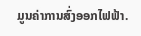ມູນຄ່າການສົ່ງອອກໄຟຟ້າ.